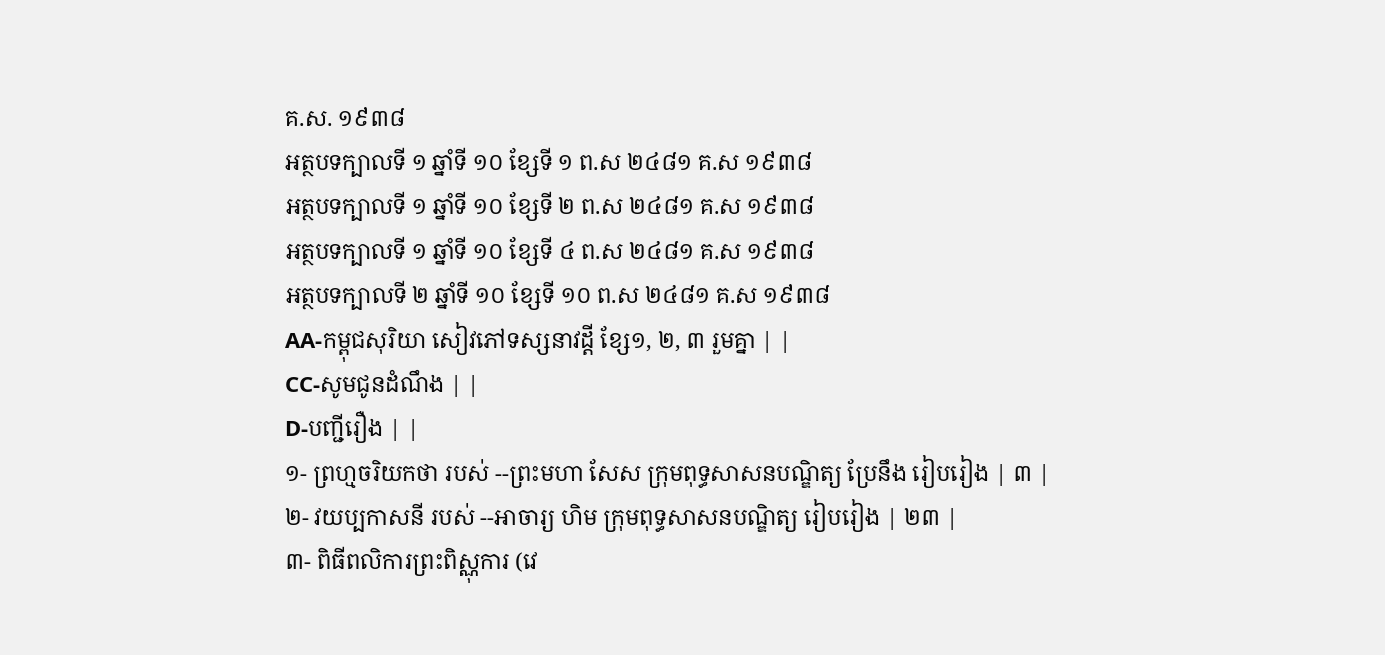គ.ស. ១៩៣៨
អត្ថបទក្បាលទី ១ ឆ្នាំទី ១០ ខ្សែទី ១ ព.ស ២៤៨១ គ.ស ១៩៣៨
អត្ថបទក្បាលទី ១ ឆ្នាំទី ១០ ខ្សែទី ២ ព.ស ២៤៨១ គ.ស ១៩៣៨
អត្ថបទក្បាលទី ១ ឆ្នាំទី ១០ ខ្សែទី ៤ ព.ស ២៤៨១ គ.ស ១៩៣៨
អត្ថបទក្បាលទី ២ ឆ្នាំទី ១០ ខ្សែទី ១០ ព.ស ២៤៨១ គ.ស ១៩៣៨
AA-កម្ពុជសុរិយា សៀវភៅទស្សនាវដ្ដី ខ្សែ១, ២, ៣ រួមគ្នា | |
CC-សូមជូនដំណឹង | |
D-បញ្ជីរឿង | |
១- ព្រហ្មចរិយកថា របស់ --ព្រះមហា សែស ក្រុមពុទ្ធសាសនបណ្ឌិត្យ ប្រែនឹង រៀបរៀង | ៣ |
២- វយប្បកាសនី របស់ --អាចារ្យ ហិម ក្រុមពុទ្ធសាសនបណ្ឌិត្យ រៀបរៀង | ២៣ |
៣- ពិធីពលិការព្រះពិស្ណុការ (វេ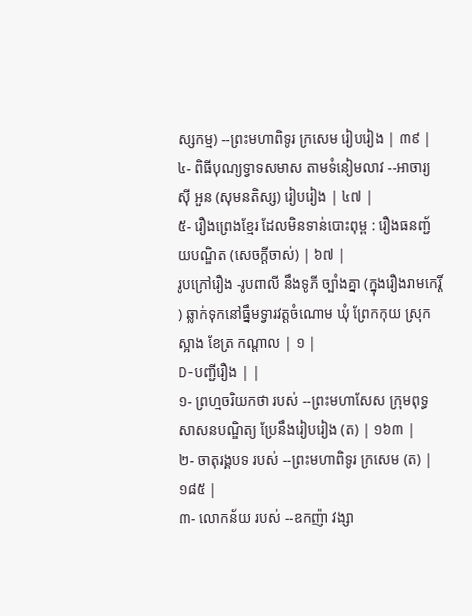ស្សកម្ម) --ព្រះមហាពិទូរ ក្រសេម រៀបរៀង | ៣៩ |
៤- ពិធីបុណ្យទ្វាទសមាស តាមទំនៀមលាវ --អាចារ្យ ស៊ី អួន (សុមនតិស្ស) រៀបរៀង | ៤៧ |
៥- រឿងព្រេងខ្មែរ ដែលមិនទាន់បោះពុម្ព : រឿងធនញ្ជ័យបណ្ឌិត (សេចក្ដីចាស់) | ៦៧ |
រូបក្រៅរឿង -រូបពាលី នឹងទូភី ច្បាំងគ្នា (ក្នុងរឿងរាមកេរ្តិ៍ ) ឆ្លាក់ទុកនៅធ្នឹមទ្វារវត្តចំណោម ឃុំ ព្រែកកុយ ស្រុកស្អាង ខែត្រ កណ្ដាល | ១ |
D-បញ្ជីរឿង | |
១- ព្រហ្មចរិយកថា របស់ --ព្រះមហាសែស ក្រុមពុទ្ធសាសនបណ្ឌិត្យ ប្រែនឹងរៀបរៀង (ត) | ១៦៣ |
២- ចាតុរង្គបទ របស់ --ព្រះមហាពិទូរ ក្រសេម (ត) | ១៨៥ |
៣- លោកន័យ របស់ --ឧកញ៉ា វង្សា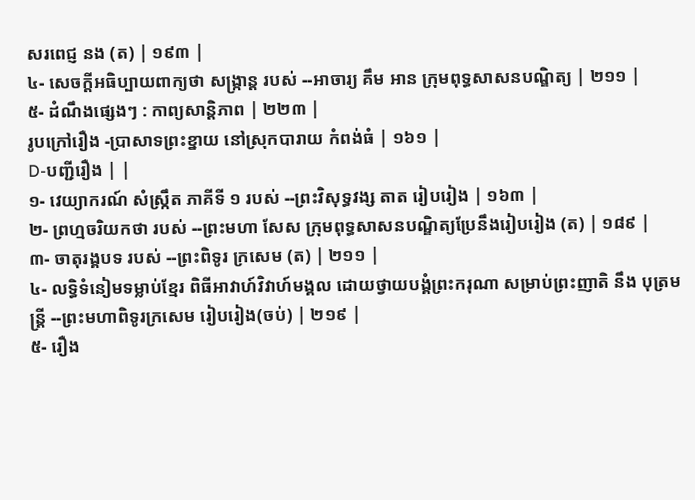សរពេជ្ញ នង (ត) | ១៩៣ |
៤- សេចក្ដីអធិប្បាយពាក្យថា សង្ក្រាន្ត របស់ --អាចារ្យ គឹម អាន ក្រុមពុទ្ធសាសនបណ្ឌិត្យ | ២១១ |
៥- ដំណឹងផ្សេងៗ : កាព្យសាន្តិភាព | ២២៣ |
រូបក្រៅរឿង -ប្រាសាទព្រះខ្នាយ នៅស្រុកបារាយ កំពង់ធំ | ១៦១ |
D-បញ្ជីរឿង | |
១- វេយ្យាករណ៍ សំស្ក្រឹត ភាគីទី ១ របស់ --ព្រះវិសុទ្ធវង្ស តាត រៀបរៀង | ១៦៣ |
២- ព្រហ្មចរិយកថា របស់ --ព្រះមហា សែស ក្រុមពុទ្ធសាសនបណ្ឌិត្យប្រែនឹងរៀបរៀង (ត) | ១៨៩ |
៣- ចាតុរង្គបទ របស់ --ព្រះពិទូរ ក្រសេម (ត) | ២១១ |
៤- លទ្ធិទំនៀមទម្លាប់ខ្មែរ ពិធីអាវាហ៍វិវាហ៍មង្គល ដោយថ្វាយបង្គំព្រះករុណា សម្រាប់ព្រះញាតិ នឹង បុត្រមន្ត្រី --ព្រះមហាពិទូរក្រសេម រៀបរៀង(ចប់) | ២១៩ |
៥- រឿង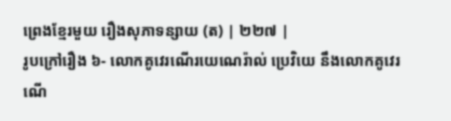ព្រេងខ្មែរមួយ រឿងសុភាទន្សាយ (ត) | ២២៧ |
រូបក្រៅរឿង ៦- លោកគូវេរណើរយេណេរ៉ាល់ ប្រេវិយេ នឹងលោកគូវេរណើ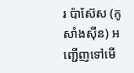រ ប៉ាស៊ែស (កូសាំងស៊ីន) អញ្ជើញទៅមើ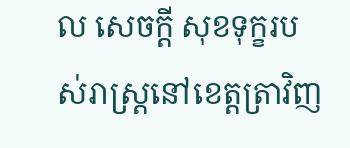ល សេចក្ដី សុខទុក្ខរបស់រាស្ត្រនៅខេត្ដត្រាវិញ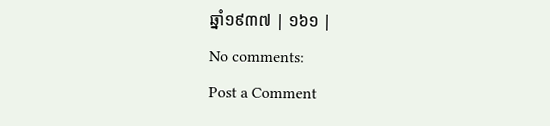ឆ្នាំ១៩៣៧ | ១៦១ |
No comments:
Post a Comment